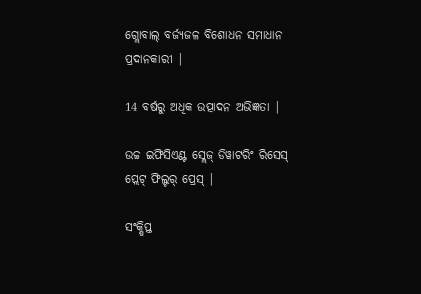ଗ୍ଲୋବାଲ୍ ବର୍ଜ୍ୟଜଳ ବିଶୋଧନ ସମାଧାନ ପ୍ରଦାନକାରୀ |

14 ବର୍ଷରୁ ଅଧିକ ଉତ୍ପାଦନ ଅଭିଜ୍ଞତା |

ଉଚ୍ଚ ଇଫିସିଏଣ୍ଟ ସ୍ଲେଜ୍ ଡିୱାଟରିଂ ରିସେସ୍ ପ୍ଲେଟ୍ ଫିଲ୍ଟର୍ ପ୍ରେସ୍ |

ସଂକ୍ଷିପ୍ତ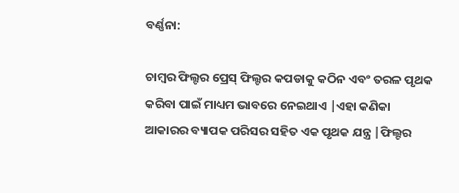ବର୍ଣ୍ଣନା:

ଚାମ୍ବର ଫିଲ୍ଟର ପ୍ରେସ୍ ଫିଲ୍ଟର କପଡାକୁ କଠିନ ଏବଂ ତରଳ ପୃଥକ କରିବା ପାଇଁ ମାଧ୍ୟମ ଭାବରେ ନେଇଥାଏ |ଏହା କଣିକା ଆକାରର ବ୍ୟାପକ ପରିସର ସହିତ ଏକ ପୃଥକ ଯନ୍ତ୍ର |ଫିଲ୍ଟର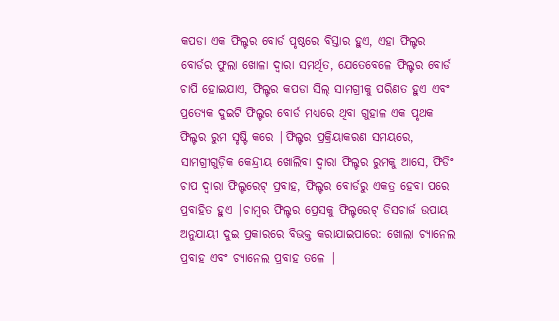କପଡା ଏକ ଫିଲ୍ଟର ବୋର୍ଡ ପୃଷ୍ଠରେ ବିସ୍ତାର ହୁଏ, ଏହା ଫିଲ୍ଟର ବୋର୍ଡର ଫୁଲା ଖୋଳା ଦ୍ୱାରା ସମର୍ଥିତ, ଯେତେବେଳେ ଫିଲ୍ଟର ବୋର୍ଡ ଚାପି ହୋଇଯାଏ, ଫିଲ୍ଟର କପଡା ସିଲ୍ ସାମଗ୍ରୀକୁ ପରିଣତ ହୁଏ ଏବଂ ପ୍ରତ୍ୟେକ ଦୁଇଟି ଫିଲ୍ଟର ବୋର୍ଡ ମଧ୍ୟରେ ଥିବା ଗୁହାଳ ଏକ ପୃଥକ ଫିଲ୍ଟର ରୁମ ସୃଷ୍ଟି କରେ |ଫିଲ୍ଟର ପ୍ରକ୍ରିୟାକରଣ ସମୟରେ, ସାମଗ୍ରୀଗୁଡ଼ିକ କେନ୍ଦ୍ରୀୟ ଖୋଲିବା ଦ୍ୱାରା ଫିଲ୍ଟର ରୁମକୁ ଆସେ, ଫିଡିଂ ଚାପ ଦ୍ୱାରା ଫିଲ୍ଟରେଟ୍ ପ୍ରବାହ, ଫିଲ୍ଟର ବୋର୍ଡରୁ ଏକତ୍ର ହେବା ପରେ ପ୍ରବାହିତ ହୁଏ |ଚାମ୍ବର ଫିଲ୍ଟର ପ୍ରେସକୁ ଫିଲ୍ଟରେଟ୍ ଡିସଚାର୍ଜ ଉପାୟ ଅନୁଯାୟୀ ଦୁଇ ପ୍ରକାରରେ ବିଭକ୍ତ କରାଯାଇପାରେ: ଖୋଲା ଚ୍ୟାନେଲ ପ୍ରବାହ ଏବଂ ଚ୍ୟାନେଲ ପ୍ରବାହ ତଳେ |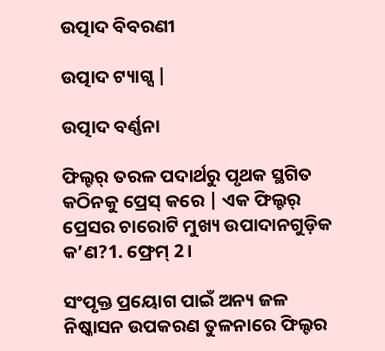ଉତ୍ପାଦ ବିବରଣୀ

ଉତ୍ପାଦ ଟ୍ୟାଗ୍ସ |

ଉତ୍ପାଦ ବର୍ଣ୍ଣନା

ଫିଲ୍ଟର୍ ତରଳ ପଦାର୍ଥରୁ ପୃଥକ ସ୍ଥଗିତ କଠିନକୁ ପ୍ରେସ୍ କରେ | ଏକ ଫିଲ୍ଟର୍ ପ୍ରେସର ଚାରୋଟି ମୁଖ୍ୟ ଉପାଦାନଗୁଡ଼ିକ କ’ଣ?1. ଫ୍ରେମ୍ 2।

ସଂପୃକ୍ତ ପ୍ରୟୋଗ ପାଇଁ ଅନ୍ୟ ଜଳ ନିଷ୍କାସନ ଉପକରଣ ତୁଳନାରେ ଫିଲ୍ଟର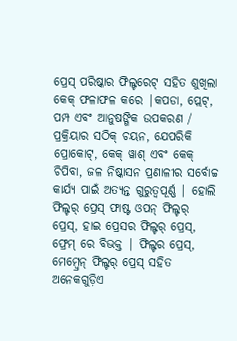ପ୍ରେସ୍ ପରିଷ୍କାର ଫିଲ୍ଟରେଟ୍ ସହିତ ଶୁଖିଲା କେକ୍ ଫଳାଫଳ କରେ |କପଡା, ପ୍ଲେଟ୍, ପମ୍ପ ଏବଂ ଆନୁଷଙ୍ଗିକ ଉପକରଣ / ପ୍ରକ୍ରିୟାର ସଠିକ୍ ଚୟନ, ଯେପରିକି ପ୍ରୋକୋଟ୍, କେକ୍ ୱାଶ୍ ଏବଂ କେକ୍ ଚିପିବା, ଜଳ ନିଷ୍କାସନ ପ୍ରଣାଳୀର ସର୍ବୋଚ୍ଚ କାର୍ଯ୍ୟ ପାଇଁ ଅତ୍ୟନ୍ତ ଗୁରୁତ୍ୱପୂର୍ଣ୍ଣ | ହୋଲି ଫିଲ୍ଟର୍ ପ୍ରେସ୍ ଫାଷ୍ଟ ଓପନ୍ ଫିଲ୍ଟର୍ ପ୍ରେସ୍, ହାଇ ପ୍ରେସର ଫିଲ୍ଟର୍ ପ୍ରେସ୍, ଫ୍ରେମ୍ ରେ ବିଭକ୍ତ | ଫିଲ୍ଟର ପ୍ରେସ୍, ମେମ୍ବ୍ରେନ୍ ଫିଲ୍ଟର୍ ପ୍ରେସ୍ ସହିତ ଅନେକଗୁଡ଼ିଏ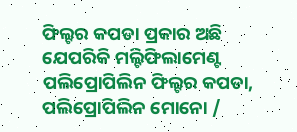ଫିଲ୍ଟର କପଡା ପ୍ରକାର ଅଛି ଯେପରିକି ମଲ୍ଟିଫିଲାମେଣ୍ଟ ପଲିପ୍ରୋପିଲିନ ଫିଲ୍ଟର କପଡା, ପଲିପ୍ରୋପିଲିନ ମୋନୋ /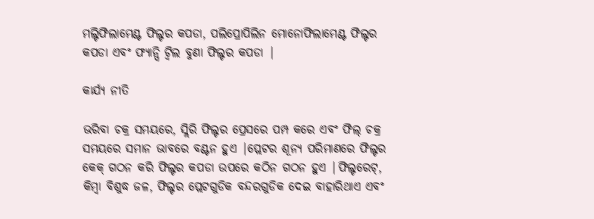ମଲ୍ଟିଫିଲାମେଣ୍ଟ ଫିଲ୍ଟର କପଡା, ପଲିପ୍ରୋପିଲିନ ମୋନୋଫିଲାମେଣ୍ଟ ଫିଲ୍ଟର କପଡା ଏବଂ ଫ୍ୟାନ୍ସି ଟ୍ୱିଲ ବୁଣା ଫିଲ୍ଟର କପଡା |

କାର୍ଯ୍ୟ ନୀତି

ଭରିବା ଚକ୍ର ସମୟରେ, ସ୍ଲିରି ଫିଲ୍ଟର ପ୍ରେସରେ ପମ୍ପ କରେ ଏବଂ ଫିଲ୍ ଚକ୍ର ସମୟରେ ସମାନ ଭାବରେ ବଣ୍ଟନ ହୁଏ |ପ୍ଲେଟର ଶୂନ୍ୟ ପରିମାଣରେ ଫିଲ୍ଟର କେକ୍ ଗଠନ କରି ଫିଲ୍ଟର କପଡା ଉପରେ କଠିନ ଗଠନ ହୁଏ |ଫିଲ୍ଟରେଟ୍, କିମ୍ବା ବିଶୁଦ୍ଧ ଜଳ, ଫିଲ୍ଟର ପ୍ଲେଟଗୁଡିକ ବନ୍ଦରଗୁଡିକ ଦେଇ ବାହାରିଥାଏ ଏବଂ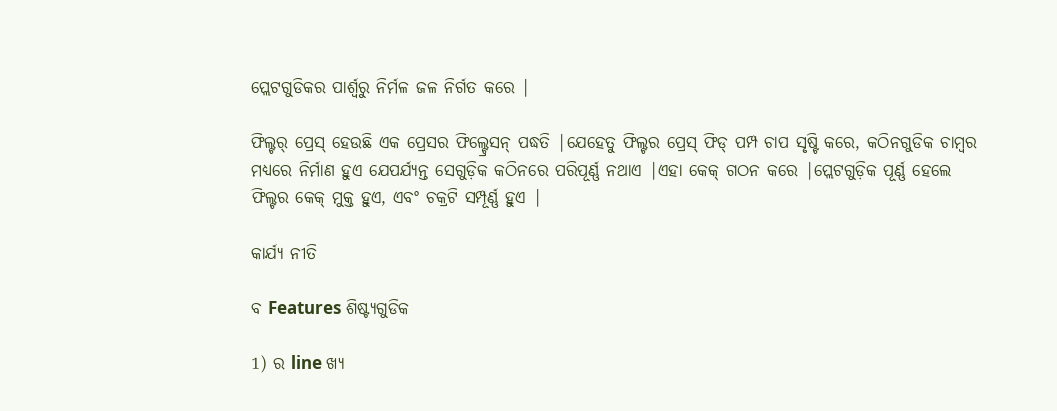ପ୍ଲେଟଗୁଡିକର ପାର୍ଶ୍ୱରୁ ନିର୍ମଳ ଜଳ ନିର୍ଗତ କରେ |

ଫିଲ୍ଟର୍ ପ୍ରେସ୍ ହେଉଛି ଏକ ପ୍ରେସର ଫିଲ୍ଟ୍ରେସନ୍ ପଦ୍ଧତି |ଯେହେତୁ ଫିଲ୍ଟର ପ୍ରେସ୍ ଫିଡ୍ ପମ୍ପ ଚାପ ସୃଷ୍ଟି କରେ, କଠିନଗୁଡିକ ଚାମ୍ବର ମଧ୍ୟରେ ନିର୍ମାଣ ହୁଏ ଯେପର୍ଯ୍ୟନ୍ତ ସେଗୁଡ଼ିକ କଠିନରେ ପରିପୂର୍ଣ୍ଣ ନଥାଏ |ଏହା କେକ୍ ଗଠନ କରେ |ପ୍ଲେଟଗୁଡ଼ିକ ପୂର୍ଣ୍ଣ ହେଲେ ଫିଲ୍ଟର କେକ୍ ମୁକ୍ତ ହୁଏ, ଏବଂ ଚକ୍ରଟି ସମ୍ପୂର୍ଣ୍ଣ ହୁଏ |

କାର୍ଯ୍ୟ ନୀତି

ବ Features ଶିଷ୍ଟ୍ୟଗୁଡିକ

1) ର line ଖ୍ୟ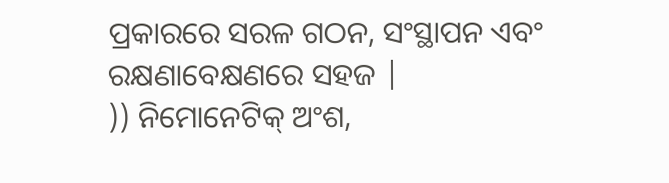ପ୍ରକାରରେ ସରଳ ଗଠନ, ସଂସ୍ଥାପନ ଏବଂ ରକ୍ଷଣାବେକ୍ଷଣରେ ସହଜ |
)) ନିମୋନେଟିକ୍ ଅଂଶ,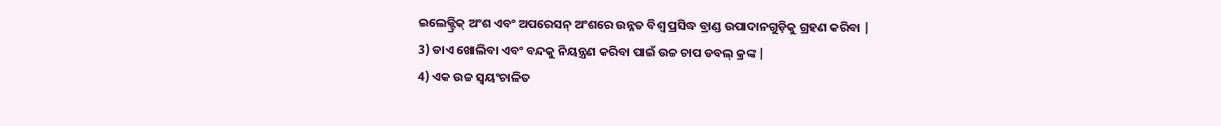ଇଲେକ୍ଟ୍ରିକ୍ ଅଂଶ ଏବଂ ଅପରେସନ୍ ଅଂଶରେ ଉନ୍ନତ ବିଶ୍ୱ ପ୍ରସିଦ୍ଧ ବ୍ରାଣ୍ଡ ଉପାଦାନଗୁଡ଼ିକୁ ଗ୍ରହଣ କରିବା |
3) ଡାଏ ଖୋଲିବା ଏବଂ ବନ୍ଦକୁ ନିୟନ୍ତ୍ରଣ କରିବା ପାଇଁ ଉଚ୍ଚ ଚାପ ଡବଲ୍ କ୍ରଙ୍କ |
4) ଏକ ଉଚ୍ଚ ସ୍ୱୟଂଚାଳିତ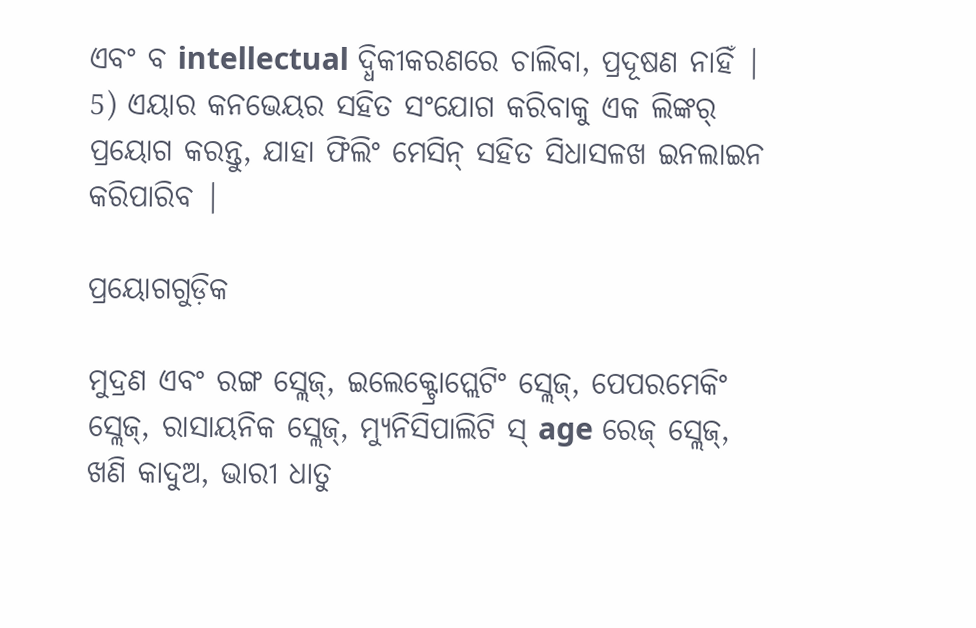ଏବଂ ବ intellectual ଦ୍ଧିକୀକରଣରେ ଚାଲିବା, ପ୍ରଦୂଷଣ ନାହିଁ |
5) ଏୟାର କନଭେୟର ସହିତ ସଂଯୋଗ କରିବାକୁ ଏକ ଲିଙ୍କର୍ ପ୍ରୟୋଗ କରନ୍ତୁ, ଯାହା ଫିଲିଂ ମେସିନ୍ ସହିତ ସିଧାସଳଖ ଇନଲାଇନ କରିପାରିବ |

ପ୍ରୟୋଗଗୁଡ଼ିକ

ମୁଦ୍ରଣ ଏବଂ ରଙ୍ଗ ସ୍ଲେଜ୍, ଇଲେକ୍ଟ୍ରୋପ୍ଲେଟିଂ ସ୍ଲେଜ୍, ପେପରମେକିଂ ସ୍ଲେଜ୍, ରାସାୟନିକ ସ୍ଲେଜ୍, ମ୍ୟୁନିସିପାଲିଟି ସ୍ age ରେଜ୍ ସ୍ଲେଜ୍, ଖଣି କାଦୁଅ, ଭାରୀ ଧାତୁ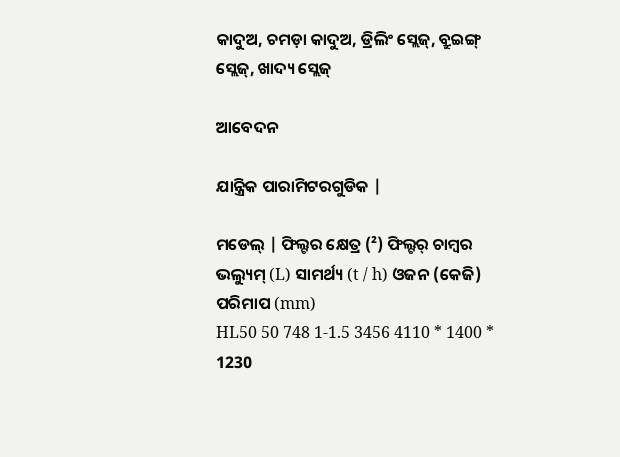କାଦୁଅ, ଚମଡ଼ା କାଦୁଅ, ଡ୍ରିଲିଂ ସ୍ଲେଜ୍, ବ୍ରୁଇଙ୍ଗ୍ ସ୍ଲେଜ୍, ଖାଦ୍ୟ ସ୍ଲେଜ୍

ଆବେଦନ

ଯାନ୍ତ୍ରିକ ପାରାମିଟରଗୁଡିକ |

ମଡେଲ୍ | ଫିଲ୍ଟର କ୍ଷେତ୍ର (²) ଫିଲ୍ଟର୍ ଚାମ୍ବର ଭଲ୍ୟୁମ୍ (L) ସାମର୍ଥ୍ୟ (t / h) ଓଜନ (କେଜି) ପରିମାପ (mm)
HL50 50 748 1-1.5 3456 4110 * 1400 * 1230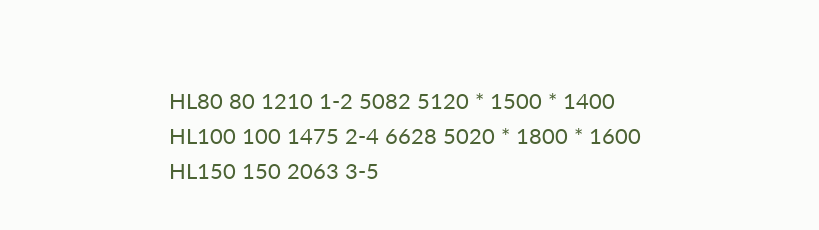HL80 80 1210 1-2 5082 5120 * 1500 * 1400
HL100 100 1475 2-4 6628 5020 * 1800 * 1600
HL150 150 2063 3-5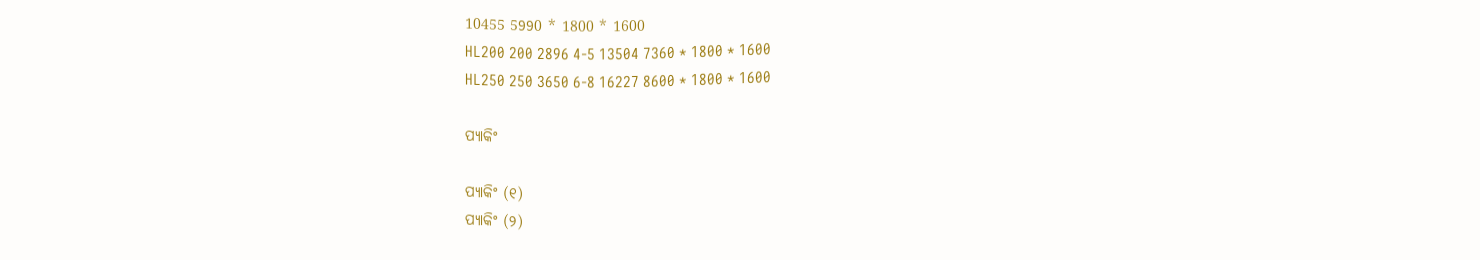10455 5990 * 1800 * 1600
HL200 200 2896 4-5 13504 7360 * 1800 * 1600
HL250 250 3650 6-8 16227 8600 * 1800 * 1600

ପ୍ୟାକିଂ

ପ୍ୟାକିଂ (୧)
ପ୍ୟାକିଂ (୨)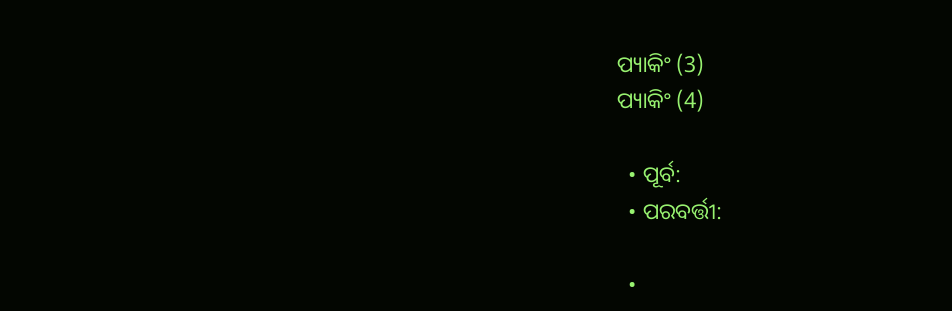ପ୍ୟାକିଂ (3)
ପ୍ୟାକିଂ (4)

  • ପୂର୍ବ:
  • ପରବର୍ତ୍ତୀ:

  •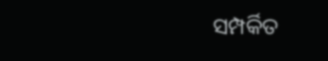ସମ୍ପର୍କିତ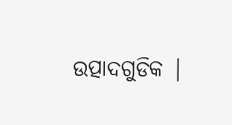ଉତ୍ପାଦଗୁଡିକ |